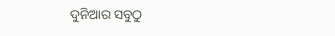ଦୁନିଆର ସବୁଠୁ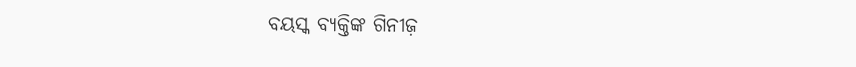ବୟସ୍କ ବ୍ୟକ୍ତିଙ୍କ ଗିନୀଜ଼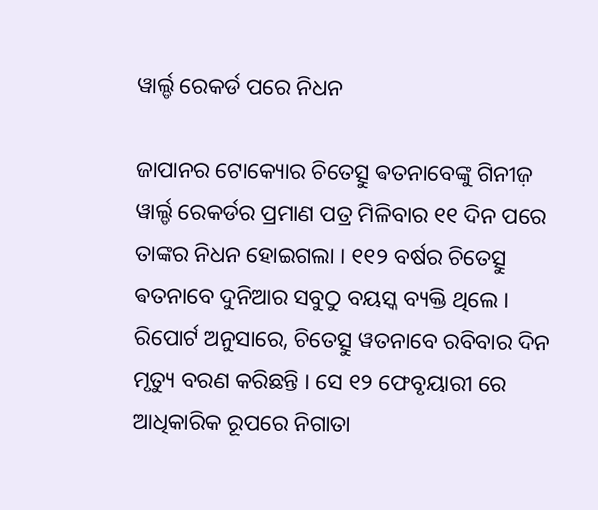ୱାର୍ଲ୍ଡ ରେକର୍ଡ ପରେ ନିଧନ

ଜାପାନର ଟୋକ୍ୟୋର ଚିତେତ୍ସୁ ଵତନାବେଙ୍କୁ ଗିନୀଜ଼ ୱାର୍ଲ୍ଡ ରେକର୍ଡର ପ୍ରମାଣ ପତ୍ର ମିଳିବାର ୧୧ ଦିନ ପରେ ତାଙ୍କର ନିଧନ ହୋଇଗଲା । ୧୧୨ ବର୍ଷର ଚିତେତ୍ସୁ ଵତନାବେ ଦୁନିଆର ସବୁଠୁ ବୟସ୍କ ବ୍ୟକ୍ତି ଥିଲେ । ରିପୋର୍ଟ ଅନୁସାରେ, ଚିତେତ୍ସୁ ୱତନାବେ ରବିବାର ଦିନ ମୃତ୍ୟୁ ବରଣ କରିଛନ୍ତି । ସେ ୧୨ ଫେବୃୟାରୀ ରେ ଆଧିକାରିକ ରୂପରେ ନିଗାତା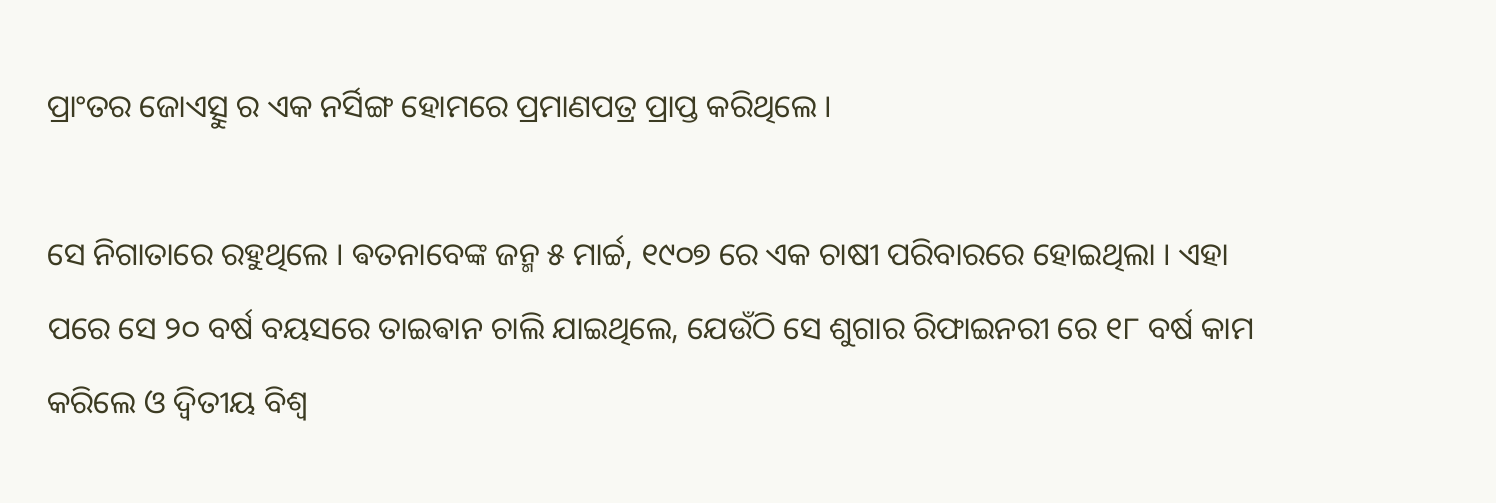ପ୍ରାଂତର ଜୋଏତ୍ସୁ ର ଏକ ନର୍ସିଙ୍ଗ ହୋମରେ ପ୍ରମାଣପତ୍ର ପ୍ରାପ୍ତ କରିଥିଲେ ।

ସେ ନିଗାତାରେ ରହୁଥିଲେ । ଵତନାବେଙ୍କ ଜନ୍ମ ୫ ମାର୍ଚ୍ଚ, ୧୯୦୭ ରେ ଏକ ଚାଷୀ ପରିବାରରେ ହୋଇଥିଲା । ଏହା ପରେ ସେ ୨୦ ବର୍ଷ ବୟସରେ ତାଇଵାନ ଚାଲି ଯାଇଥିଲେ, ଯେଉଁଠି ସେ ଶୁଗାର ରିଫାଇନରୀ ରେ ୧୮ ବର୍ଷ କାମ କରିଲେ ଓ ଦ୍ଵିତୀୟ ବିଶ୍ଵ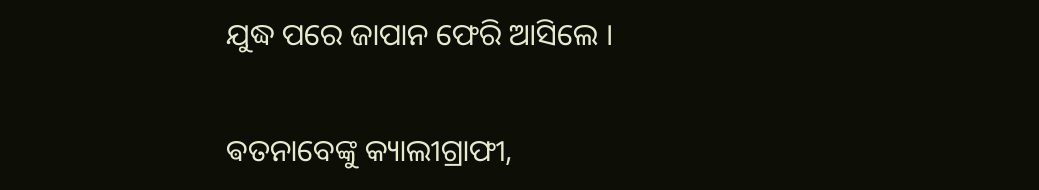ଯୁଦ୍ଧ ପରେ ଜାପାନ ଫେରି ଆସିଲେ ।

ଵତନାବେଙ୍କୁ କ୍ୟାଲୀଗ୍ରାଫୀ,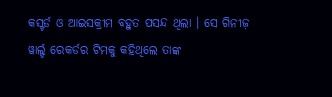କସ୍ଟର୍ଡ ଓ ଆଇସକ୍ରୀମ ବହୁତ ପସନ୍ଦ ଥିଲା । ସେ ଗିନୀଜ଼ ୱାର୍ଲ୍ଡ ରେକର୍ଡର ଟିମକୁ କହିଥିଲେ ତାଙ୍କ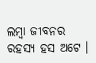ଲମ୍ବା ଜୀବନର ରହସ୍ୟ ହସ ଅଟେ ।